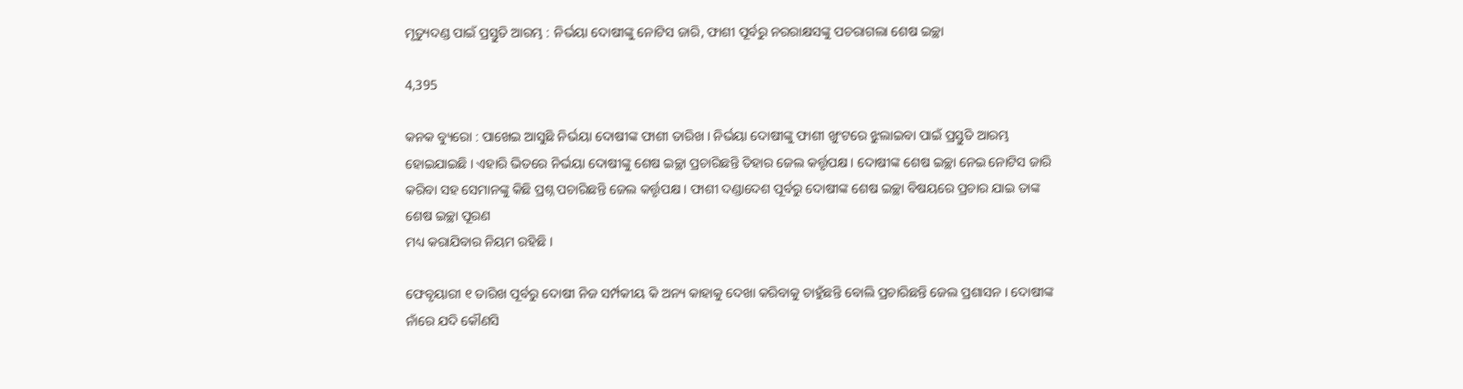ମୃତ୍ୟୁଦଣ୍ଡ ପାଇଁ ପ୍ରସ୍ତୁତି ଆରମ୍ଭ : ନିର୍ଭୟା ଦୋଷୀଙ୍କୁ ନୋଟିସ ଜାରି, ଫାଶୀ ପୂର୍ବରୁ ନରରାକ୍ଷସଙ୍କୁ ପଚରାଗଲା ଶେଷ ଇଚ୍ଛା

4,395

କନକ ବ୍ୟୁରୋ : ପାଖେଇ ଆସୁଛି ନିର୍ଭୟା ଦୋଷୀଙ୍କ ଫାଶୀ ତାରିଖ । ନିର୍ଭୟା ଦୋଷୀଙ୍କୁ ଫାଶୀ ଖୁଂଟରେ ଝୁଲାଇବା ପାଇଁ ପ୍ରସ୍ତୁତି ଆରମ୍ଭ ହୋଇଯାଇଛି । ଏହାରି ଭିତରେ ନିର୍ଭୟା ଦୋଷୀଙ୍କୁ ଶେଷ ଇଚ୍ଛା ପ୍ରଚାରିଛନ୍ତି ତିହାର ଜେଲ କର୍ତ୍ତୃପକ୍ଷ । ଦୋଷୀଙ୍କ ଶେଷ ଇଚ୍ଛା ନେଇ ନୋଟିସ ଜାରି କରିବା ସହ ସେମାନଙ୍କୁ କିଛି ପ୍ରଶ୍ନ ପଚାରିଛନ୍ତି ଜେଲ କର୍ତ୍ତୃପକ୍ଷ । ଫାଶୀ ଦଣ୍ଡାଦେଶ ପୂର୍ବରୁ ଦୋଷୀଙ୍କ ଶେଷ ଇଚ୍ଛା ବିଷୟରେ ପ୍ରଚାର ଯାଇ ତାଙ୍କ ଶେଷ ଇଚ୍ଛା ପୂରଣ
ମଧ୍ୟ କରାଯିବାର ନିୟମ ରହିଛି ।

ଫେବୃୟାରୀ ୧ ତାରିଖ ପୂର୍ବରୁ ଦୋଷୀ ନିଜ ସର୍ମ୍ପକୀୟ କି ଅନ୍ୟ କାହାକୁ ଦେଖା କରିବାକୁ ଚାହୁଁଛନ୍ତି ବୋଲି ପ୍ରଚାରିଛନ୍ତି ଜେଲ ପ୍ରଶାସନ । ଦୋଷୀଙ୍କ ନାଁରେ ଯଦି କୌଣସି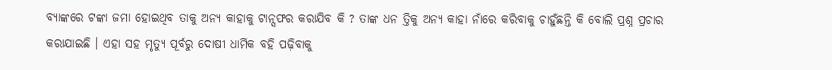ବ୍ୟାଙ୍କରେ ଟଙ୍କା ଜମା ହୋଇଥିବ ତାକୁ ଅନ୍ୟ କାହାକୁ ଟାନ୍ସଫର କରାଯିବ କି ? ତାଙ୍କ ଧନ ତ୍ତିକୁ ଅନ୍ୟ କାହା ନାଁରେ କରିବାକୁ ଚାହୁଁଛନ୍ତି କି ବୋଲି ପ୍ରଶ୍ନ ପ୍ରଚାର କରାଯାଇଛି । ଏହା ସହ ମୃତ୍ୟୁ ପୂର୍ବରୁ ଦୋଷୀ ଧାର୍ମିକ ବହି ପଢ଼ିବାକୁ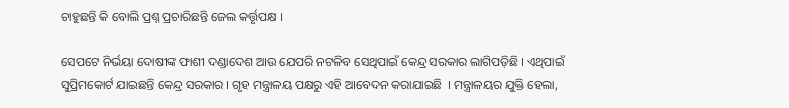ଚାହୁଛନ୍ତି କି ବୋଲି ପ୍ରଶ୍ନ ପ୍ରଚାରିଛନ୍ତି ଜେଲ କର୍ତ୍ତୃପକ୍ଷ ।

ସେପଟେ ନିର୍ଭୟା ଦୋଷୀଙ୍କ ଫାଶୀ ଦଣ୍ଡାଦେଶ ଆଉ ଯେପରି ନଟଳିବ ସେଥିପାଇଁ କେନ୍ଦ୍ର ସରକାର ଲାଗିପଡ଼ିଛି । ଏଥିପାଇଁ ସୁପ୍ରିମକୋର୍ଟ ଯାଇଛନ୍ତି କେନ୍ଦ୍ର ସରକାର । ଗୃହ ମନ୍ତ୍ରାଳୟ ପକ୍ଷରୁ ଏହି ଆବେଦନ କରାଯାଇଛି  । ମନ୍ତ୍ରାଳୟର ଯୁକ୍ତି ହେଲା,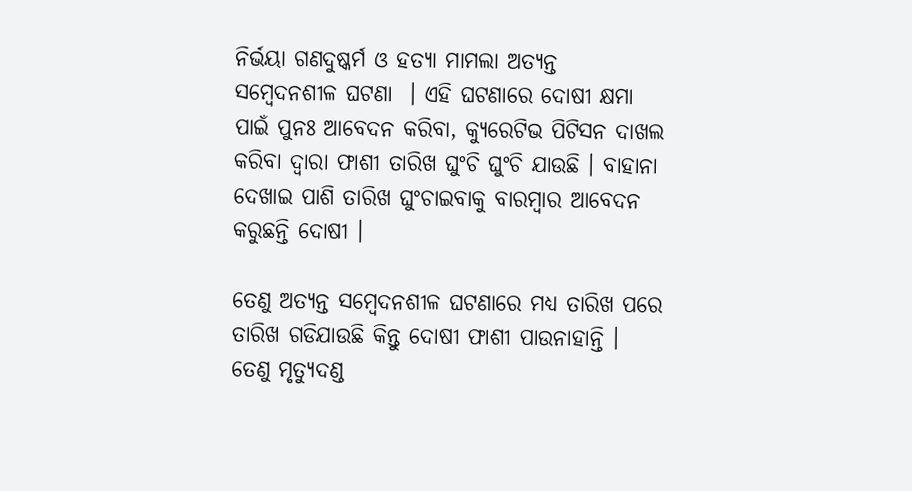ନିର୍ଭୟା ଗଣଦୁଷ୍କର୍ମ ଓ ହତ୍ୟା ମାମଲା ଅତ୍ୟନ୍ତ ସମ୍ବେଦନଶୀଳ ଘଟଣା  । ଏହି ଘଟଣାରେ ଦୋଷୀ କ୍ଷମା ପାଇଁ ପୁନଃ ଆବେଦନ କରିବା, କ୍ୟୁରେଟିଭ ପିଟିସନ ଦାଖଲ କରିବା ଦ୍ୱାରା ଫାଶୀ ତାରିଖ ଘୁଂଚି ଘୁଂଚି ଯାଉଛି । ବାହାନା ଦେଖାଇ ପାଶି ତାରିଖ ଘୁଂଚାଇବାକୁ ବାରମ୍ବାର ଆବେଦନ କରୁଛନ୍ତି ଦୋଷୀ ।

ତେଣୁ ଅତ୍ୟନ୍ତ ସମ୍ବେଦନଶୀଳ ଘଟଣାରେ ମଧ୍ୟ ତାରିଖ ପରେ ତାରିଖ ଗଡିଯାଉଛି କିନ୍ତୁ ଦୋଷୀ ଫାଶୀ ପାଉନାହାନ୍ତି । ତେଣୁ ମୃତ୍ୟୁଦଣ୍ଡ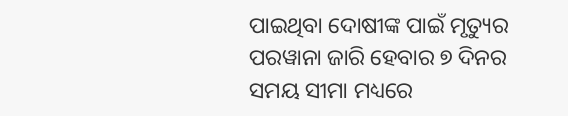ପାଇଥିବା ଦୋଷୀଙ୍କ ପାଇଁ ମୃତ୍ୟୁର ପରୱାନା ଜାରି ହେବାର ୭ ଦିନର ସମୟ ସୀମା ମଧ୍ୟରେ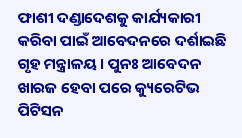ଫାଶୀ ଦଣ୍ଡାଦେଶକୁ କାର୍ଯ୍ୟକାରୀ କରିବା ପାଇଁ ଆବେଦନରେ ଦର୍ଶାଇଛି ଗୃହ ମନ୍ତ୍ରାଳୟ । ପୁନଃ ଆବେଦନ ଖାରଜ ହେବା ପରେ କ୍ୟୁରେଟିଭ ପିଟିସନ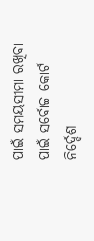ପାଇଁ ସମୟସୀମା ରଖିବା ପାଇଁ ସର୍ବୋଚ୍ଚ କୋର୍ଟ ନିର୍ଦ୍ଦେଶ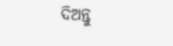ଦିଅନ୍ତୁ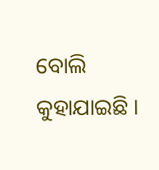ବୋଲି କୁହାଯାଇଛି ।